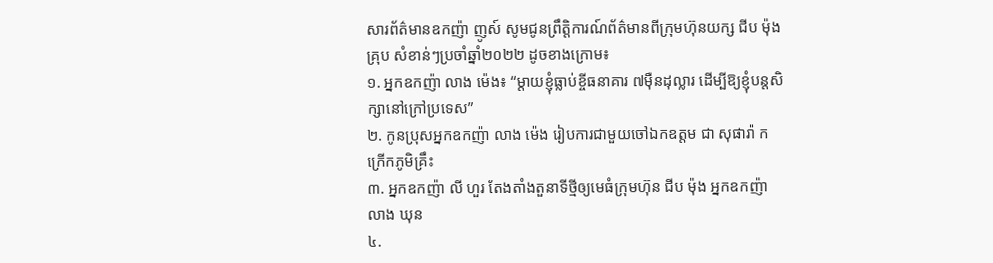សារព័ត៌មានឧកញ៉ា ញូស៍ សូមជូនព្រឹត្តិការណ៍ព័ត៌មានពីក្រុមហ៊ុនយក្ស ជីប ម៉ុង គ្រុប សំខាន់ៗប្រចាំឆ្នាំ២០២២ ដូចខាងក្រោម៖
១. អ្នកឧកញ៉ា លាង ម៉េង៖ “ម្តាយខ្ញុំធ្លាប់ខ្ចីធនាគារ ៧ម៉ឺនដុល្លារ ដើម្បីឱ្យខ្ញុំបន្តសិក្សានៅក្រៅប្រទេស”
២. កូនប្រុសអ្នកឧកញ៉ា លាង ម៉េង រៀបការជាមួយចៅឯកឧត្តម ជា សុផារ៉ា កក្រើកភូមិគ្រឹះ
៣. អ្នកឧកញ៉ា លី ហួរ តែងតាំងតួនាទីថ្មីឲ្យមេធំក្រុមហ៊ុន ជីប ម៉ុង អ្នកឧកញ៉ា លាង ឃុន
៤.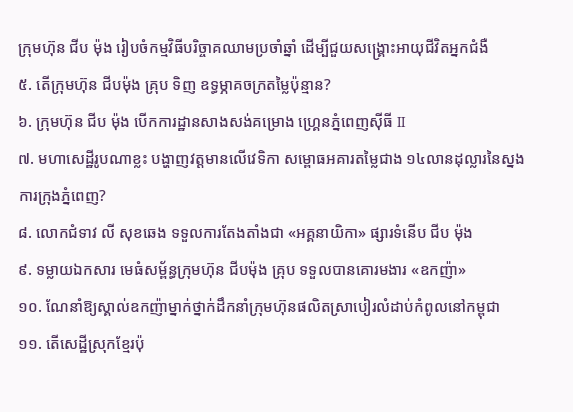ក្រុមហ៊ុន ជីប ម៉ុង រៀបចំកម្មវិធីបរិច្ចាគឈាមប្រចាំឆ្នាំ ដើម្បីជួយសង្គ្រោះអាយុជីវិតអ្នកជំងឺ
៥. តើក្រុមហ៊ុន ជីបម៉ុង គ្រុប ទិញ ឧទ្ធម្ភាគចក្រតម្លៃប៉ុន្មាន?
៦. ក្រុមហ៊ុន ជីប ម៉ុង បើកការដ្ឋានសាងសង់គម្រោង ហ្គ្រេនភ្នំពេញស៊ីធី II
៧. មហាសេដ្ឋីរូបណាខ្លះ បង្ហាញវត្តមានលើវេទិកា សម្ពោធអគារតម្លៃជាង ១៤លានដុល្លារនៃស្នងការក្រុងភ្នំពេញ?
៨. លោកជំទាវ លី សុខឆេង ទទួលការតែងតាំងជា «អគ្គនាយិកា» ផ្សារទំនើប ជីប ម៉ុង
៩. ទម្លាយឯកសារ មេធំសម្ព័ន្ធក្រុមហ៊ុន ជីបម៉ុង គ្រុប ទទួលបានគោរមងារ «ឧកញ៉ា»
១០. ណែនាំឱ្យស្គាល់ឧកញ៉ាម្នាក់ថ្នាក់ដឹកនាំក្រុមហ៊ុនផលិតស្រាបៀរលំដាប់កំពូលនៅកម្ពុជា
១១. តើសេដ្ឋីស្រុកខ្មែរប៉ុ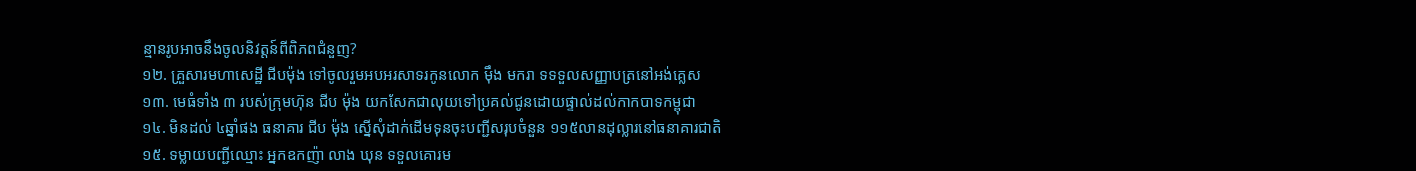ន្មានរូបអាចនឹងចូលនិវត្តន៍ពីពិភពជំនួញ?
១២. គ្រួសារមហាសេដ្ឋី ជីបម៉ុង ទៅចូលរួមអបអរសាទរកូនលោក ម៉ឹង មករា ទទទួលសញ្ញាបត្រនៅអង់គ្លេស
១៣. មេធំទាំង ៣ របស់ក្រុមហ៊ុន ជីប ម៉ុង យកសែកជាលុយទៅប្រគល់ជូនដោយផ្ទាល់ដល់កាកបាទកម្ពុជា
១៤. មិនដល់ ៤ឆ្នាំផង ធនាគារ ជីប ម៉ុង ស្នើសុំដាក់ដើមទុនចុះបញ្ជីសរុបចំនួន ១១៥លានដុល្លារនៅធនាគារជាតិ
១៥. ទម្លាយបញ្ជីឈ្មោះ អ្នកឧកញ៉ា លាង ឃុន ទទួលគោរម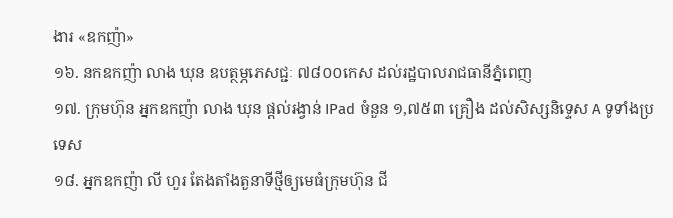ងារ «ឧកញ៉ា»
១៦. នកឧកញ៉ា លាង ឃុន ឧបត្ថម្ភភេសជ្ជៈ ៧៨០០កេស ដល់រដ្ឋបាលរាជធានីភ្នំពេញ
១៧. ក្រុមហ៊ុន អ្នកឧកញ៉ា លាង ឃុន ផ្តល់រង្វាន់ IPad ចំនួន ១,៧៥៣ គ្រឿង ដល់សិស្សនិទ្ទេស A ទូទាំងប្រទេស
១៨. អ្នកឧកញ៉ា លី ហួរ តែងតាំងតួនាទីថ្មីឲ្យមេធំក្រុមហ៊ុន ជី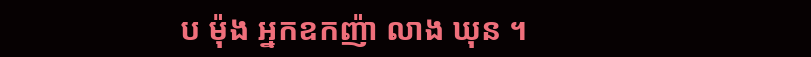ប ម៉ុង អ្នកឧកញ៉ា លាង ឃុន ។